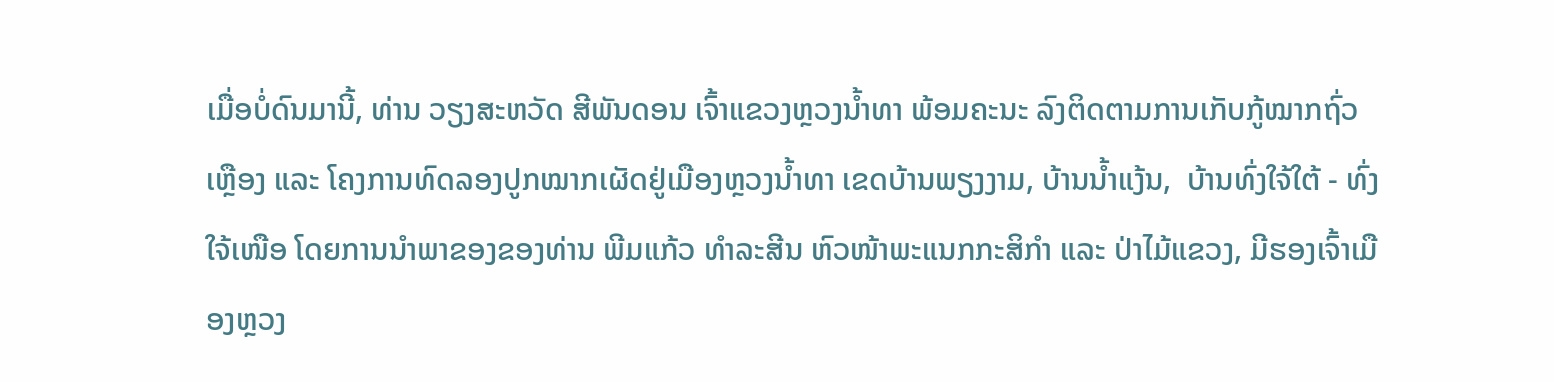ເມື່ອບໍ່ດົນມານີ້, ທ່ານ ວຽງສະຫວັດ ສີພັນດອນ ເຈົ້າແຂວງຫຼວງນໍ້າທາ ພ້ອມຄະນະ ລົງຕິດຕາມການເກັບກູ້ໝາກຖົ່ວເຫຼືອງ ແລະ ໂຄງການທົດລອງປູກໝາກເຜັດຢູ່ເມືອງຫຼວງນໍ້າທາ ເຂດບ້ານພຽງງາມ, ບ້ານນໍ້າແງ້ນ,  ບ້ານທົ່ງໃຈ້ໃຕ້ - ທົ່ງໃຈ້ເໜືອ ໂດຍການນໍາພາຂອງຂອງທ່ານ ພີມແກ້ວ ທໍາລະສີນ ຫົວໜ້າພະແນກກະສິກໍາ ແລະ ປ່າໄມ້ແຂວງ, ມີຮອງເຈົ້າເມືອງຫຼວງ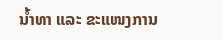ນໍ້າທາ ແລະ ຂະແໜງການ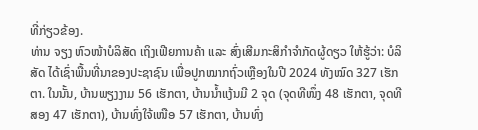ທີ່ກ່ຽວຂ້ອງ.
ທ່ານ ຈຽງ ຫົວໜ້າບໍລິສັດ ເຖິງເຟີຍການຄ້າ ແລະ ສົ່ງເສີມກະສິກຳຈຳກັດຜູ້ດຽວ ໃຫ້ຮູ້ວ່າ: ບໍລິສັດ ໄດ້ເຊົ່າພື້ນທີ່ນາຂອງປະຊາຊົນ ເພື່ອປູກໝາກຖົ່ວເຫຼືອງໃນປີ 2024 ທັງໝົດ 327 ເຮັກຕາ. ໃນນັ້ນ, ບ້ານພຽງງາມ 56 ເຮັກຕາ, ບ້ານນໍ້າແງ້ນມີ 2 ຈຸດ (ຈຸດທີໜຶ່ງ 48 ເຮັກຕາ, ຈຸດທີສອງ 47 ເຮັກຕາ), ບ້ານທົ່ງໃຈ້ເໜືອ 57 ເຮັກຕາ, ບ້ານທົ່ງ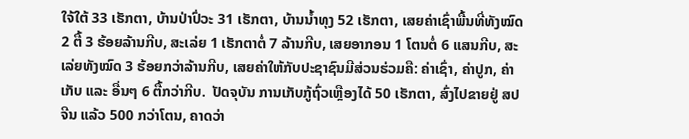ໃຈ້ໃຕ້ 33 ເຮັກຕາ, ບ້ານປ່າປົ່ວະ 31 ເຮັກຕາ, ບ້ານນໍ້າທຸງ 52 ເຮັກຕາ, ເສຍຄ່າເຊົ່າພື້ນທີ່ທັງໝົດ 2 ຕື້ 3 ຮ້ອຍລ້ານກີບ, ສະເລ່ຍ 1 ເຮັກຕາຕໍ່ 7 ລ້ານກີບ, ເສຍອາກອນ 1 ໂຕນຕໍ່ 6 ແສນກີບ, ສະເລ່ຍທັງໝົດ 3 ຮ້ອຍກວ່າລ້ານກີບ, ເສຍຄ່າໃຫ້ກັບປະຊາຊົນມີສ່ວນຮ່ວມຄື: ຄ່າເຊົ່າ, ຄ່າປູກ, ຄ່າເກັບ ແລະ ອື່ນໆ 6 ຕື້ກວ່າກີບ.  ປັດຈຸບັນ ການເກັບກູ້ຖົ່ວເຫຼືອງໄດ້ 50 ເຮັກຕາ, ສົ່ງໄປຂາຍຢູ່ ສປ ຈີນ ແລ້ວ 500 ກວ່າໂຕນ, ຄາດວ່າ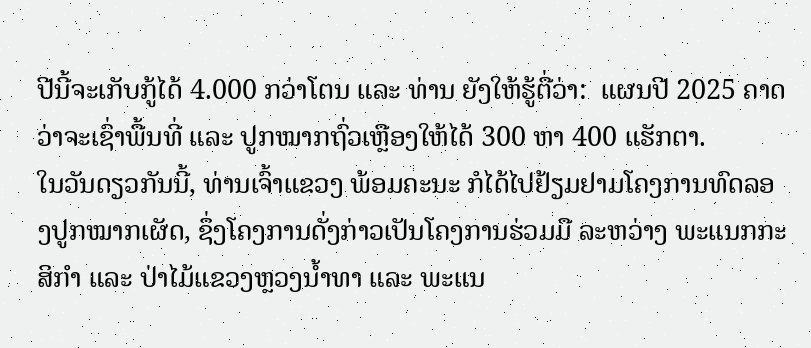ປີນີ້ຈະເກັບກູ້ໄດ້ 4.000 ກວ່າໂຕນ ແລະ ທ່ານ ຍັງໃຫ້ຮູ້ຕື່ວ່າ:  ແຜນປີ 2025 ຄາດວ່າຈະເຊົ່າພື້ນທີ່ ແລະ ປູກໝາກຖົ່ວເຫຼືອງໃຫ້ໄດ້ 300 ຫາ 400 ແຮັກຕາ.
ໃນວັນດຽວກັນນີ້, ທ່ານເຈົ້າແຂວງ ພ້ອມຄະນະ ກໍໄດ້ໄປຢ້ຽມຢາມໂຄງການທົດລອງປູກໝາກເຜັດ, ຊຶ່ງໂຄງການດັ່ງກ່າວເປັນໂຄງການຮ່ວມມື ລະຫວ່າງ ພະແນກກະສິກຳ ແລະ ປ່າໄມ້ແຂວງຫຼວງນໍ້າທາ ແລະ ພະແນ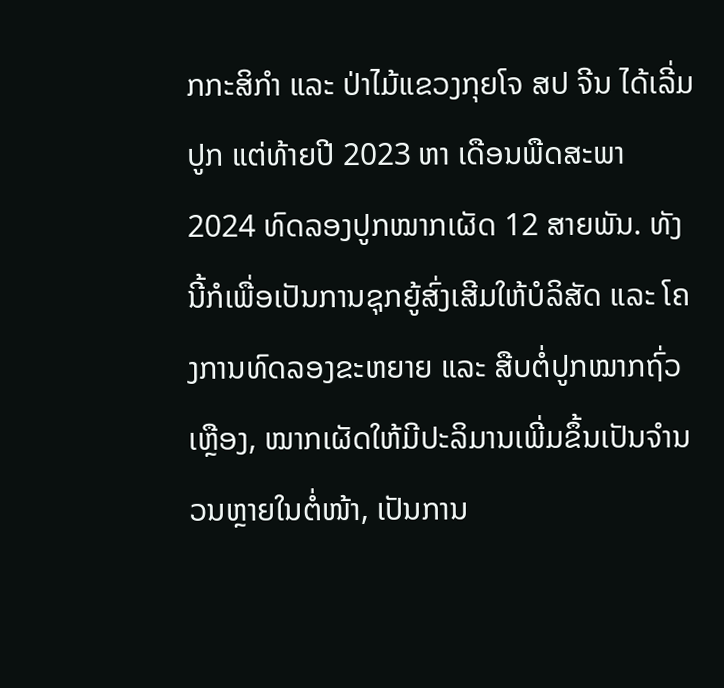ກກະສິກຳ ແລະ ປ່າໄມ້ແຂວງກຸຍໂຈ ສປ ຈີນ ໄດ້ເລີ່ມປູກ ແຕ່ທ້າຍປີ 2023 ຫາ ເດືອນພືດສະພາ 2024 ທົດລອງປູກໝາກເຜັດ 12 ສາຍພັນ. ທັງນີ້ກໍເພື່ອເປັນການຊຸກຍູ້ສົ່ງເສີມໃຫ້ບໍລິສັດ ແລະ ໂຄງການທົດລອງຂະຫຍາຍ ແລະ ສືບຕໍ່ປູກໝາກຖົ່ວເຫຼືອງ, ໝາກເຜັດໃຫ້ມີປະລິມານເພີ່ມຂຶ້ນເປັນຈໍານວນຫຼາຍໃນຕໍ່ໜ້າ, ເປັນການ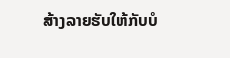ສ້າງລາຍຮັບໃຫ້ກັບບໍ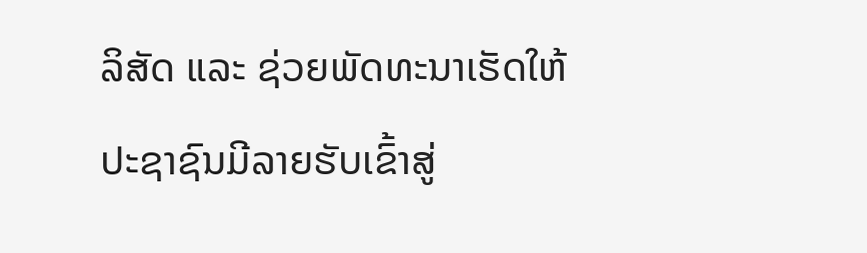ລິສັດ ແລະ ຊ່ວຍພັດທະນາເຮັດໃຫ້ປະຊາຊົນມີລາຍຮັບເຂົ້າສູ່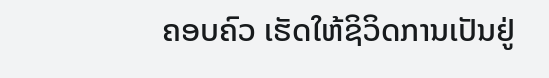ຄອບຄົວ ເຮັດໃຫ້ຊິວິດການເປັນຢູ່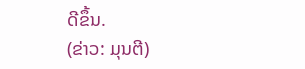ດີຂຶ້ນ.
(ຂ່າວ: ມຸນຕີ)